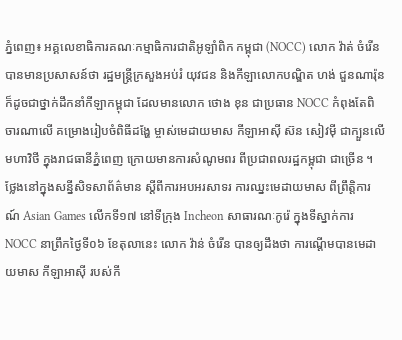ភ្នំពេញ៖ អគ្គលេខាធិការគណៈកម្មាធិការជាតិអូឡាំពិក កម្ពុជា (NOCC) លោក វ៉ាត់ ចំរើន បានមានប្រសាសន៍ថា រដ្ឋមន្ដ្រីក្រសួងអប់រំ យុវជន និងកីឡាលោកបណ្ឌិត ហង់ ជួនណារ៉ុន ក៏ដូចជាថ្នាក់ដឹកនាំកីឡាកម្ពុជា ដែលមានលោក ថោង ខុន ជាប្រធាន NOCC កំពុងតែពិចារណាលើ គម្រោងរៀបចំពិធីដង្ហែ ម្ចាស់មេដាយមាស កីឡាអាស៊ី ស៊ន សៀវម៉ី ជាក្បួនលើមហាវិថី ក្នុងរាជធានីភ្នំពេញ ក្រោយមានការសំណូមពរ ពីប្រជាពលរដ្ឋកម្ពុជា ជាច្រើន ។
ថ្លែងនៅក្នុងសន្នីសិទសាព័ត៌មាន ស្ដីពីការអបអរសាទរ ការឈ្នះមេដាយមាស ពីព្រឹត្តិការណ៍ Asian Games លើកទី១៧ នៅទីក្រុង Incheon សាធារណៈកូរ៉េ ក្នុងទីស្នាក់ការ NOCC នាព្រឹកថ្ងៃទី០៦ ខែតុលានេះ លោក វ៉ាន់ ចំរើន បានឲ្យដឹងថា ការណ្ដើមបានមេដាយមាស កីឡាអាស៊ី របស់កី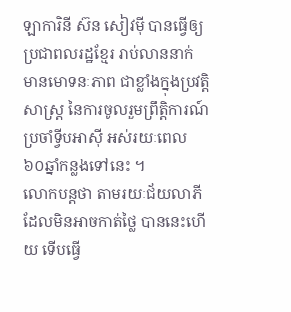ឡាការិនី ស៊ន សៀវម៉ី បានធ្វើឲ្យប្រជាពលរដ្ឋខ្មែរ រាប់លាននាក់ មានមោទនៈភាព ជាខ្លាំងក្នុងប្រវត្តិសាស្ដ្រ នៃការចូលរួមព្រឹត្តិការណ៍ ប្រចាំទ្វីបអាស៊ី អស់រយៈពេល ៦០ឆ្នាំកន្លងទៅនេះ ។
លោកបន្ដថា តាមរយៈជ័យលាភី ដែលមិនអាចកាត់ថ្លៃ បាននេះហើយ ទើបធ្វើ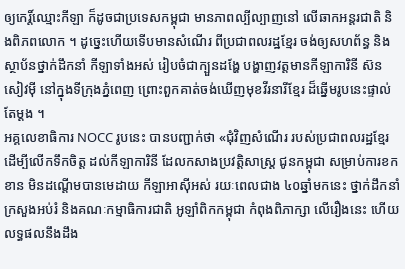ឲ្យកេរិ៍្ដឈ្មោះកីឡា ក៏ដូចជាប្រទេសកម្ពុជា មានភាពល្បីល្បាញនៅ លើឆាកអន្ដរជាតិ និងពិភពលោក ។ ដូច្នេះហើយទើបមានសំណើរ ពីប្រជាពលរដ្ឋខ្មែរ ចង់ឲ្យសហព័ន្ធ និងស្ថាប័នថ្នាក់ដឹកនាំ កីឡាទាំងអស់ រៀបចំជាក្បួនដង្ហែ បង្ហាញវត្ដមានកីឡាការិនី ស៊ន សៀវម៉ី នៅក្នុងទីក្រុងភ្នំពេញ ព្រោះពួកគាត់ចង់ឃើញមុខវីរនារីខ្មែរ ដ៏ឆ្នើមរូបនេះផ្ទាល់តែម្ដង ។
អគ្គលេខាធិការ NOCC រូបនេះ បានបញ្ជាក់ថា «ជុំវិញសំណើរ របស់ប្រជាពលរដ្ឋខ្មែរ ដើម្បីលើកទឹកចិត្ត ដល់កីឡាការិនី ដែលកសាងប្រវត្តិសាស្ដ្រ ជូនកម្ពុជា សម្រាប់ការខកខាន មិនដណ្ដើមបានមេដាយ កីឡាអាស៊ីអស់ រយៈពេលជាង ៤០ឆ្នាំមកនេះ ថ្នាក់ដឹកនាំក្រសួងអប់រំ និងគណៈកម្មាធិការជាតិ អូឡាំពិកកម្ពុជា កំពុងពិភាក្សា លើរឿងនេះ ហើយលទ្ធផលនឹងដឹង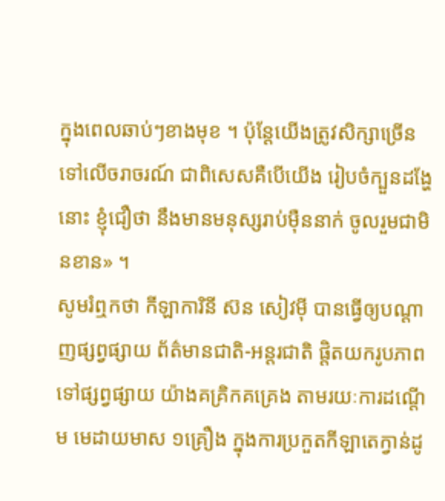ក្នុងពេលឆាប់ៗខាងមុខ ។ ប៉ុន្ដែយើងត្រូវសិក្សាច្រើន ទៅលើចរាចរណ៍ ជាពិសេសគឺបើយើង រៀបចំក្បួនដង្ហែនោះ ខ្ញុំជឿថា នឹងមានមនុស្សរាប់ម៉ឺននាក់ ចូលរួមជាមិនខាន» ។
សូមរំឮកថា កីឡាការិនី ស៊ន សៀវម៉ី បានធ្វើឲ្យបណ្ដាញផ្សព្វផ្សាយ ព័ត៌មានជាតិ-អន្ដរជាតិ ផ្ដិតយករូបភាព ទៅផ្សព្វផ្សាយ យ៉ាងគគ្រិកគគ្រេង តាមរយៈការដណ្ដើម មេដាយមាស ១គ្រឿង ក្នុងការប្រកួតកីឡាតេក្វាន់ដូ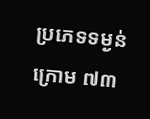ប្រភេទទម្ងន់ក្រោម ៧៣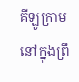គីឡូក្រាម នៅក្នុងព្រឹ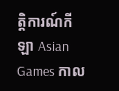ត្តិការណ៍កីឡា Asian Games កាល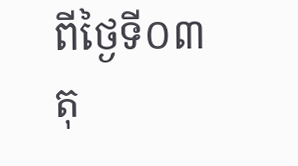ពីថ្ងៃទី០៣ តុ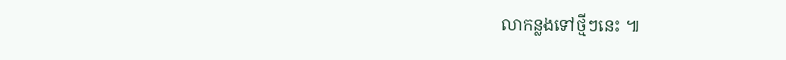លាកន្លងទៅថ្មីៗនេះ ៕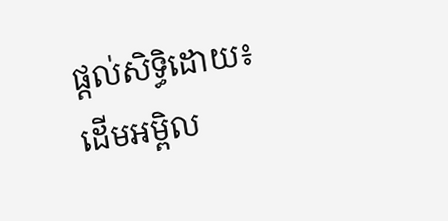ផ្ដល់សិទ្ធិដោយ៖ ដើមអម្ពិល